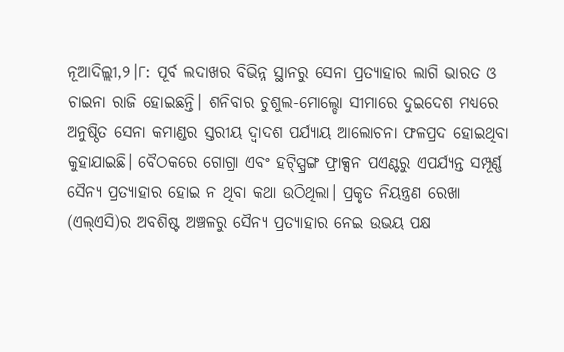ନୂଆଦିଲ୍ଲୀ,୨।୮: ପୂର୍ବ ଲଦାଖର ବିଭିନ୍ନ ସ୍ଥାନରୁ ସେନା ପ୍ରତ୍ୟାହାର ଲାଗି ଭାରତ ଓ ଚାଇନା ରାଜି ହୋଇଛନ୍ତି। ଶନିବାର ଚୁଶୁଲ-ମୋଲ୍ଡୋ ସୀମାରେ ଦୁଇଦେଶ ମଧ୍ୟରେ ଅନୁଷ୍ଠିତ ସେନା କମାଣ୍ଡର ସ୍ତରୀୟ ଦ୍ୱାଦଶ ପର୍ଯ୍ୟାୟ ଆଲୋଚନା ଫଳପ୍ରଦ ହୋଇଥିବା କୁହାଯାଇଛି। ବୈଠକରେ ଗୋଗ୍ରା ଏବଂ ହଟ୍ସ୍ପ୍ରିଙ୍ଗ ଫ୍ରାକ୍ସନ ପଏଣ୍ଟରୁ ଏପର୍ଯ୍ୟନ୍ତ ସମ୍ପୂର୍ଣ୍ଣ ସୈନ୍ୟ ପ୍ରତ୍ୟାହାର ହୋଇ ନ ଥିବା କଥା ଉଠିଥିଲା। ପ୍ରକୃତ ନିୟନ୍ତ୍ରଣ ରେଖା (ଏଲ୍ଏସି)ର ଅବଶିଷ୍ଟ ଅଞ୍ଚଳରୁ ସୈନ୍ୟ ପ୍ରତ୍ୟାହାର ନେଇ ଉଭୟ ପକ୍ଷ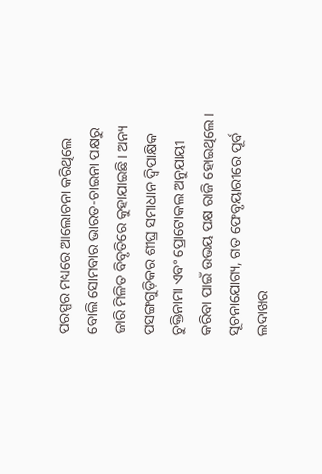ପରସ୍ପର ମଧ୍ୟରେ ଆଲୋଚନା କରିଥିଲେ ବୋଲି ସୋମବାର ଭାରତ-ଚାଇନା ପକ୍ଷରୁ ଜାରି ମିଳିତ ବିବୃତିରେ କୁହାଯାଇଛି। ଅନ୍ୟ ପସଙ୍ଗଗୁଡ଼ିକର ଶୀଘ୍ର ସମାଧାନ ଦ୍ୱିପାକ୍ଷିକ ଚୁକ୍ତିନାମା ଏବଂ ପ୍ରୋଟୋକଲ ଅନୁଯାୟୀ କରିବା ପାଇଁ ଉଭୟ ପକ୍ଷ ରାଜି ହୋଇଥିଲେ। ସୂଚନାଯୋଗ୍ୟ, ଗତ ଫେବୃୟାରୀରେ ପୂର୍ବ ଲଦାଖର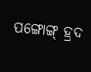ପଙ୍ଗୋଙ୍ଗ୍ ହ୍ରଦ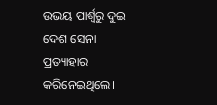ଉଭୟ ପାର୍ଶ୍ୱରୁ ଦୁଇ ଦେଶ ସେନା ପ୍ରତ୍ୟାହାର କରିନେଇଥିଲେ।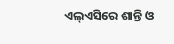ଏଲ୍ଏସିରେ ଶାନ୍ତି ଓ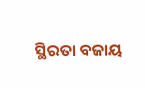ସ୍ଥିରତା ବଜାୟ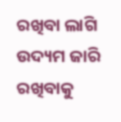ରଖିବା ଲାଗି ଉଦ୍ୟମ ଜାରି ରଖିବାକୁ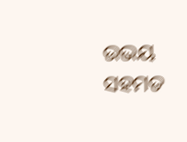ଉଭୟ ସହମତ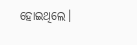ହୋଇଥିଲେ।